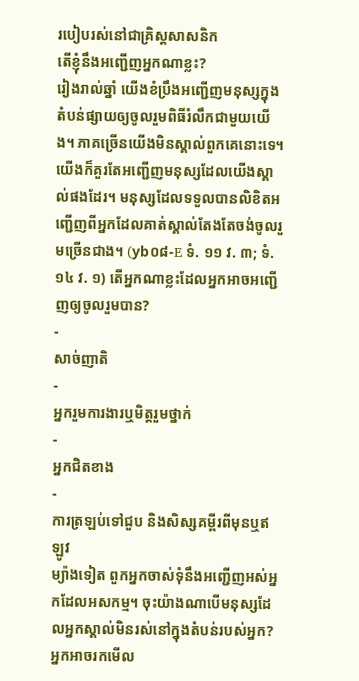របៀបរស់នៅជាគ្រិស្តសាសនិក
តើខ្ញុំនឹងអញ្ជើញអ្នកណាខ្លះ?
រៀងរាល់ឆ្នាំ យើងខំប្រឹងអញ្ជើញមនុស្សក្នុងតំបន់ផ្សាយឲ្យចូលរួមពិធីរំលឹកជាមួយយើង។ ភាគច្រើនយើងមិនស្គាល់ពួកគេនោះទេ។ យើងក៏គួរតែអញ្ជើញមនុស្សដែលយើងស្គាល់ផងដែរ។ មនុស្សដែលទទួលបានលិខិតអញ្ជើញពីអ្នកដែលគាត់ស្គាល់តែងតែចង់ចូលរួមច្រើនជាង។ (yb០៨-E ទំ. ១១ វ. ៣; ទំ. ១៤ វ. ១) តើអ្នកណាខ្លះដែលអ្នកអាចអញ្ជើញឲ្យចូលរួមបាន?
-
សាច់ញាតិ
-
អ្នករួមការងារឬមិត្តរួមថ្នាក់
-
អ្នកជិតខាង
-
ការត្រឡប់ទៅជួប និងសិស្សគម្ពីរពីមុនឬឥឡូវ
ម្យ៉ាងទៀត ពួកអ្នកចាស់ទុំនឹងអញ្ជើញអស់អ្នកដែលអសកម្ម។ ចុះយ៉ាងណាបើមនុស្សដែលអ្នកស្គាល់មិនរស់នៅក្នុងតំបន់របស់អ្នក? អ្នកអាចរកមើល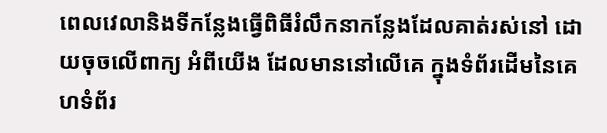ពេលវេលានិងទីកន្លែងធ្វើពិធីរំលឹកនាកន្លែងដែលគាត់រស់នៅ ដោយចុចលើពាក្យ អំពីយើង ដែលមាននៅលើគេ ក្នុងទំព័រដើមនៃគេហទំព័រ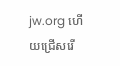jw.org ហើយជ្រើសរើ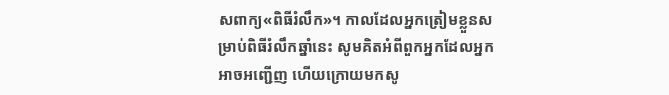សពាក្យ«ពិធីរំលឹក»។ កាលដែលអ្នកត្រៀមខ្លួនសម្រាប់ពិធីរំលឹកឆ្នាំនេះ សូមគិតអំពីពួកអ្នកដែលអ្នកអាចអញ្ជើញ ហើយក្រោយមកសូ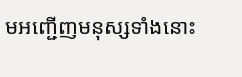មអញ្ជើញមនុស្សទាំងនោះ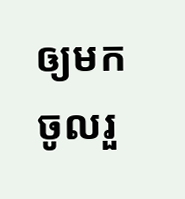ឲ្យមកចូលរួ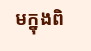មក្នុងពិ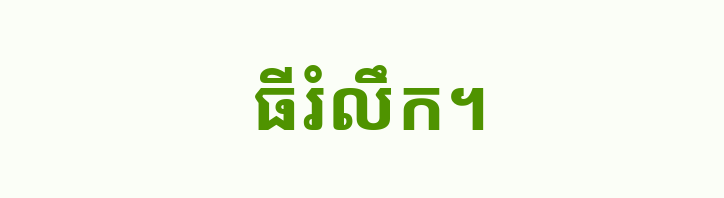ធីរំលឹក។